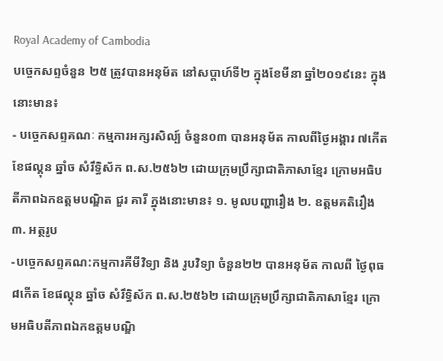Royal Academy of Cambodia
បច្ចេកសព្ទចំនួន ២៥ ត្រូវបានអនុម័ត នៅសប្តាហ៍ទី២ ក្នុងខែមីនា ឆ្នាំ២០១៩នេះ ក្នុងនោះមាន៖
- បច្ចេកសព្ទគណៈ កម្មការអក្សរសិល្ប៍ ចំនួន០៣ បានអនុម័ត កាលពីថ្ងៃអង្គារ ៧កើត ខែផល្គុន ឆ្នាំច សំរឹទ្ធិស័ក ព.ស.២៥៦២ ដោយក្រុមប្រឹក្សាជាតិភាសាខ្មែរ ក្រោមអធិបតីភាពឯកឧត្តមបណ្ឌិត ជួរ គារី ក្នុងនោះមាន៖ ១. មូលបញ្ហារឿង ២. ឧត្តមគតិរឿង ៣. អត្ថរូប
-បច្ចេកសព្ទគណ:កម្មការគីមីវិទ្យា និង រូបវិទ្យា ចំនួន២២ បានអនុម័ត កាលពី ថ្ងៃពុធ ៨កើត ខែផល្គុន ឆ្នាំច សំរឹទ្ធិស័ក ព.ស.២៥៦២ ដោយក្រុមប្រឹក្សាជាតិភាសាខ្មែរ ក្រោមអធិបតីភាពឯកឧត្តមបណ្ឌិ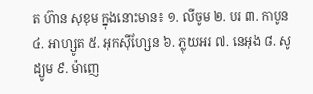ត ហ៊ាន សុខុម ក្នុងនោះមាន៖ ១. លីចូម ២. បរ ៣. កាបូន ៤. អាហ្សូត ៥. អុកស៊ីហ្សែន ៦. ភ្លុយអរ ៧. នេអុង ៨. សូដ្យូម ៩. ម៉ាញេ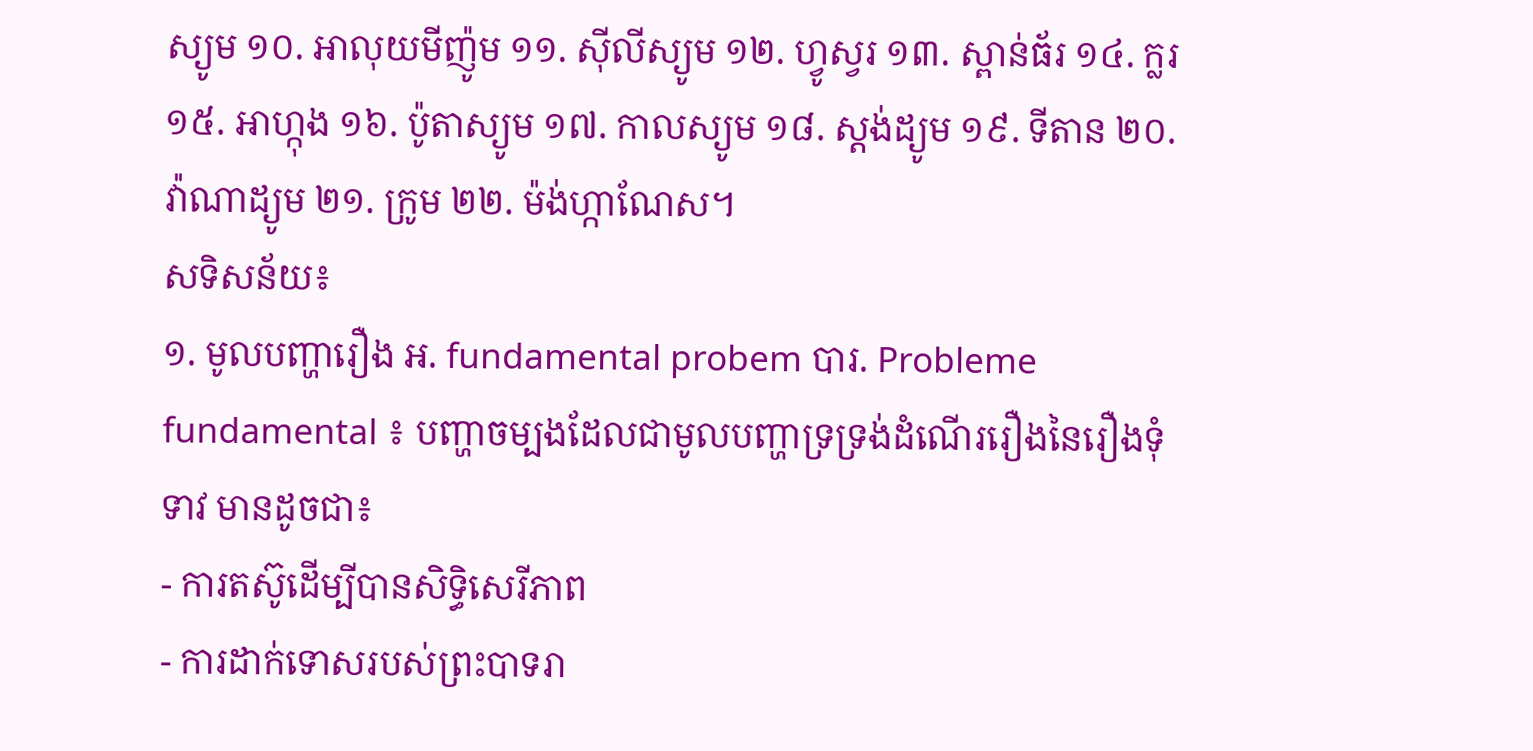ស្យូម ១០. អាលុយមីញ៉ូម ១១. ស៊ីលីស្យូម ១២. ហ្វូស្វរ ១៣. ស្ពាន់ធ័រ ១៤. ក្លរ ១៥. អាហ្កុង ១៦. ប៉ូតាស្យូម ១៧. កាលស្យូម ១៨. ស្តង់ដ្យូម ១៩. ទីតាន ២០. វ៉ាណាដ្យូម ២១. ក្រូម ២២. ម៉ង់ហ្កាណែស។
សទិសន័យ៖
១. មូលបញ្ហារឿង អ. fundamental probem បារ. Probleme fundamental ៖ បញ្ហាចម្បងដែលជាមូលបញ្ហាទ្រទ្រង់ដំណើររឿងនៃរឿងទុំទាវ មានដូចជា៖
- ការតស៊ូដើម្បីបានសិទ្ធិសេរីភាព
- ការដាក់ទោសរបស់ព្រះបាទរា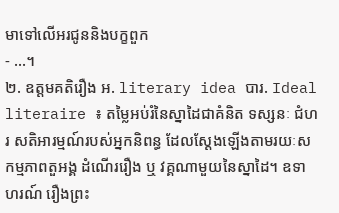មាទៅលើអរជូននិងបក្ខពួក
- ...។
២. ឧត្តមគតិរឿង អ. literary idea បារ. Ideal literaire ៖ តម្លៃអប់រំនៃស្នាដៃជាគំនិត ទស្សនៈ ជំហរ សតិអារម្មណ៍របស់អ្នកនិពន្ធ ដែលស្តែងឡើងតាមរយៈសកម្មភាពតួអង្គ ដំណើររឿង ឬ វគ្គណាមួយនៃស្នាដៃ។ ឧទាហរណ៍ រឿងព្រះ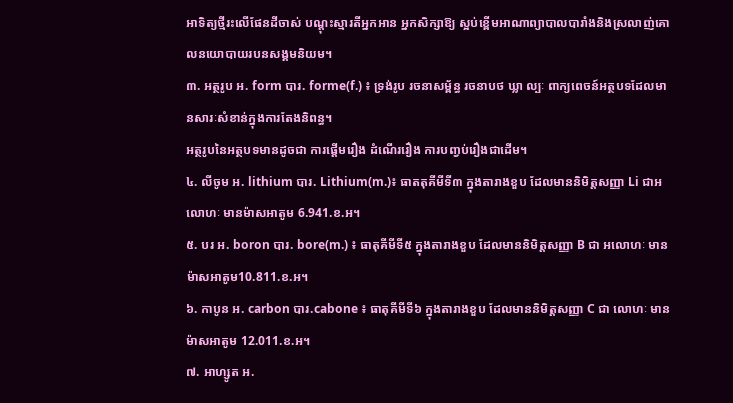អាទិត្យថ្មីរះលើផែនដីចាស់ បណ្តុះស្មារតីអ្នកអាន អ្នកសិក្សាឱ្យ ស្អប់ខ្ពើមអាណាព្យាបាលបារាំងនិងស្រលាញ់គោលនយោបាយរបនសង្គមនិយម។
៣. អត្ថរូប អ. form បារ. forme(f.) ៖ ទ្រង់រូប រចនាសម្ព័ន្ធ រចនាបថ ឃ្លា ល្បៈ ពាក្យពេចន៍អត្ថបទដែលមានសារៈសំខាន់ក្នុងការតែងនិពន្ធ។
អត្ថរូបនៃអត្ថបទមានដូចជា ការផ្តើមរឿង ដំណើររឿង ការបញ្វប់រឿងជាដើម។
៤. លីចូម អ. lithium បារ. Lithium(m.)៖ ធាតតុគីមីទី៣ ក្នុងតារាងខួប ដែលមាននិមិត្តសញ្ញា Li ជាអលោហៈ មានម៉ាសអាតូម 6.941.ខ.អ។
៥. បរ អ. boron បារ. bore(m.) ៖ ធាតុគីមីទី៥ ក្នុងតារាងខួប ដែលមាននិមិត្តសញ្ញា B ជា អលោហៈ មានម៉ាសអាតូម10.811.ខ.អ។
៦. កាបូន អ. carbon បារ.cabone ៖ ធាតុគីមីទី៦ ក្នុងតារាងខួប ដែលមាននិមិត្តសញ្ញា C ជា លោហៈ មានម៉ាសអាតូម 12.011.ខ.អ។
៧. អាហ្សូត អ.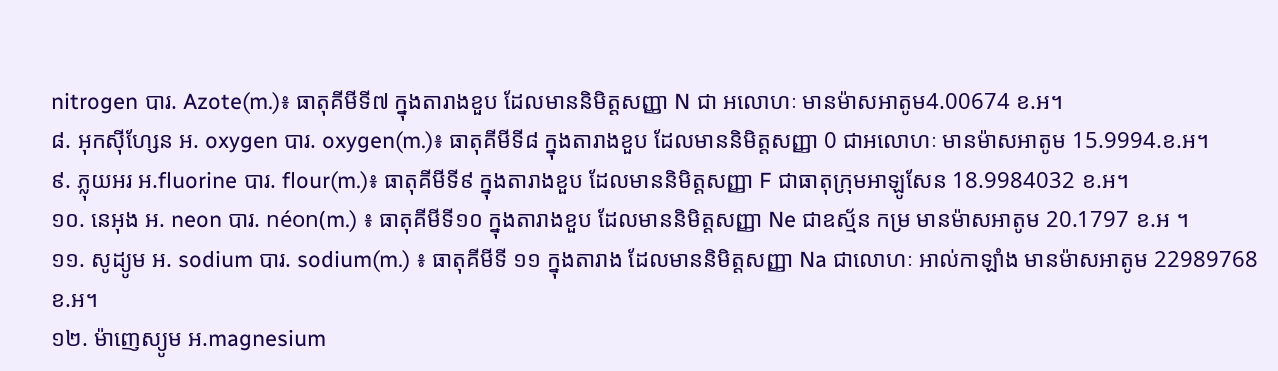nitrogen បារ. Azote(m.)៖ ធាតុគីមីទី៧ ក្នុងតារាងខួប ដែលមាននិមិត្តសញ្ញា N ជា អលោហៈ មានម៉ាសអាតូម4.00674 ខ.អ។
៨. អុកស៊ីហ្សែន អ. oxygen បារ. oxygen(m.)៖ ធាតុគីមីទី៨ ក្នុងតារាងខួប ដែលមាននិមិត្តសញ្ញា 0 ជាអលោហៈ មានម៉ាសអាតូម 15.9994.ខ.អ។
៩. ភ្លុយអរ អ.fluorine បារ. flour(m.)៖ ធាតុគីមីទី៩ ក្នុងតារាងខួប ដែលមាននិមិត្តសញ្ញា F ជាធាតុក្រុមអាឡូសែន 18.9984032 ខ.អ។
១០. នេអុង អ. neon បារ. néon(m.) ៖ ធាតុគីមីទី១០ ក្នុងតារាងខួប ដែលមាននិមិត្តសញ្ញា Ne ជាឧស្ម័ន កម្រ មានម៉ាសអាតូម 20.1797 ខ.អ ។
១១. សូដ្យូម អ. sodium បារ. sodium(m.) ៖ ធាតុគីមីទី ១១ ក្នុងតារាង ដែលមាននិមិត្តសញ្ញា Na ជាលោហៈ អាល់កាឡាំង មានម៉ាសអាតូម 22989768 ខ.អ។
១២. ម៉ាញេស្យូម អ.magnesium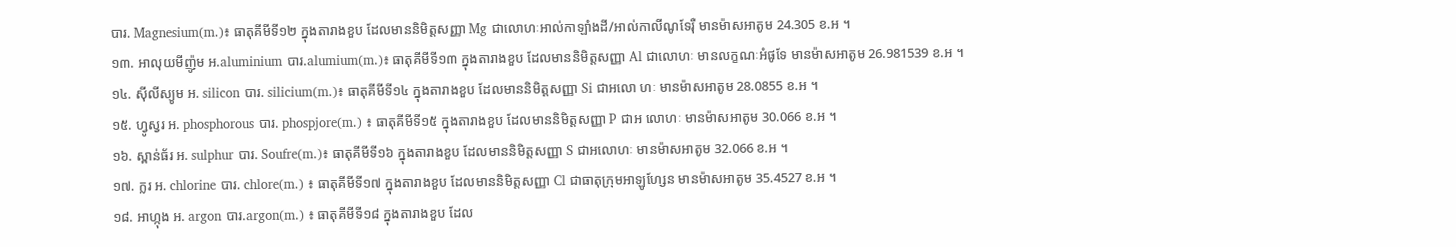បារ. Magnesium(m.)៖ ធាតុគីមីទី១២ ក្នុងតារាងខួប ដែលមាននិមិត្តសញ្ញា Mg ជាលោហៈអាល់កាឡាំងដី/អាល់កាលីណូទែរ៉ឺ មានម៉ាសអាតូម 24.305 ខ.អ ។
១៣. អាលុយមីញ៉ូម អ.aluminium បារ.alumium(m.)៖ ធាតុគីមីទី១៣ ក្នុងតារាងខួប ដែលមាននិមិត្តសញ្ញា Al ជាលោហៈ មានលក្ខណៈអំផូទែ មានម៉ាសអាតូម 26.981539 ខ.អ ។
១៤. ស៊ីលីស្យូម អ. silicon បារ. silicium(m.)៖ ធាតុគីមីទី១៤ ក្នុងតារាងខួប ដែលមាននិមិត្តសញ្ញា Si ជាអលោ ហៈ មានម៉ាសអាតូម 28.0855 ខ.អ ។
១៥. ហ្វូស្វរ អ. phosphorous បារ. phospjore(m.) ៖ ធាតុគីមីទី១៥ ក្នុងតារាងខួប ដែលមាននិមិត្តសញ្ញា P ជាអ លោហៈ មានម៉ាសអាតូម 30.066 ខ.អ ។
១៦. ស្ពាន់ធ័រ អ. sulphur បារ. Soufre(m.)៖ ធាតុគីមីទី១៦ ក្នុងតារាងខួប ដែលមាននិមិត្តសញ្ញា S ជាអលោហៈ មានម៉ាសអាតូម 32.066 ខ.អ ។
១៧. ក្លរ អ. chlorine បារ. chlore(m.) ៖ ធាតុគីមីទី១៧ ក្នុងតារាងខួប ដែលមាននិមិត្តសញ្ញា Cl ជាធាតុក្រុមអាឡូហ្សែន មានម៉ាសអាតូម 35.4527 ខ.អ ។
១៨. អាហ្កុង អ. argon បារ.argon(m.) ៖ ធាតុគីមីទី១៨ ក្នុងតារាងខួប ដែល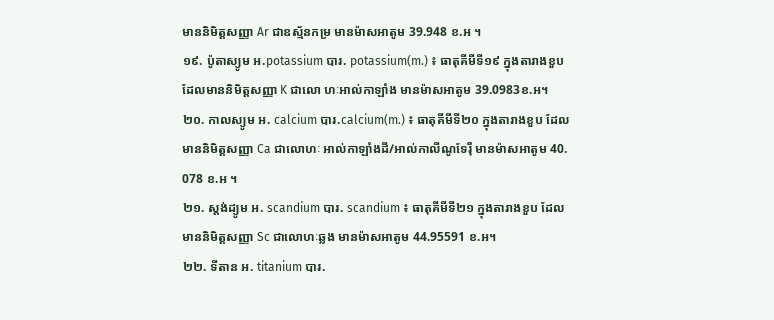មាននិមិត្តសញ្ញា Ar ជាឧស្ម័នកម្រ មានម៉ាសអាតូម 39.948 ខ.អ ។
១៩. ប៉ូតាស្យូម អ.potassium បារ. potassium(m.) ៖ ធាតុគីមីទី១៩ ក្នុងតារាងខួប ដែលមាននិមិត្តសញ្ញា K ជាលោ ហៈអាល់កាឡាំង មានម៉ាសអាតូម 39.0983ខ.អ។
២០. កាលស្យូម អ. calcium បារ.calcium(m.) ៖ ធាតុគីមីទី២០ ក្នុងតារាងខួប ដែលមាននិមិត្តសញ្ញា Ca ជាលោហៈ អាល់កាឡាំងដី/អាល់កាលីណូទែរ៉ឺ មានម៉ាសអាតូម 40. 078 ខ.អ ។
២១. ស្តង់ដ្យូម អ. scandium បារ. scandium ៖ ធាតុគីមីទី២១ ក្នុងតារាងខួប ដែលមាននិមិត្តសញ្ញា Sc ជាលោហៈឆ្លង មានម៉ាសអាតូម 44.95591 ខ.អ។
២២. ទីតាន អ. titanium បារ.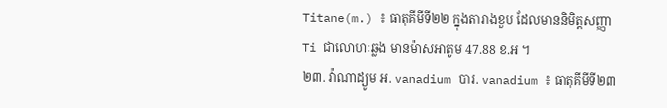Titane(m.) ៖ ធាតុគីមីទី២២ ក្នុងតារាងខួប ដែលមាននិមិត្តសញ្ញា Ti ជាលោហៈឆ្លង មានម៉ាសអាតូម 47.88 ខ.អ ។
២៣. វ៉ាណាដ្យូម អ. vanadium បារ. vanadium ៖ ធាតុគីមីទី២៣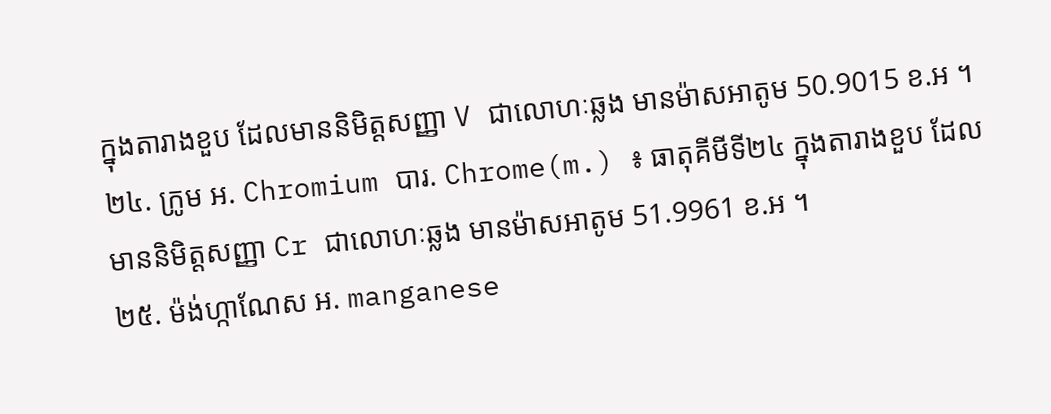ក្នុងតារាងខួប ដែលមាននិមិត្តសញ្ញា V ជាលោហៈឆ្លង មានម៉ាសអាតូម 50.9015 ខ.អ ។
២៤. ក្រូម អ. Chromium បារ. Chrome(m.) ៖ ធាតុគីមីទី២៤ ក្នុងតារាងខួប ដែលមាននិមិត្តសញ្ញា Cr ជាលោហៈឆ្លង មានម៉ាសអាតូម 51.9961 ខ.អ ។
២៥. ម៉ង់ហ្កាណែស អ. manganese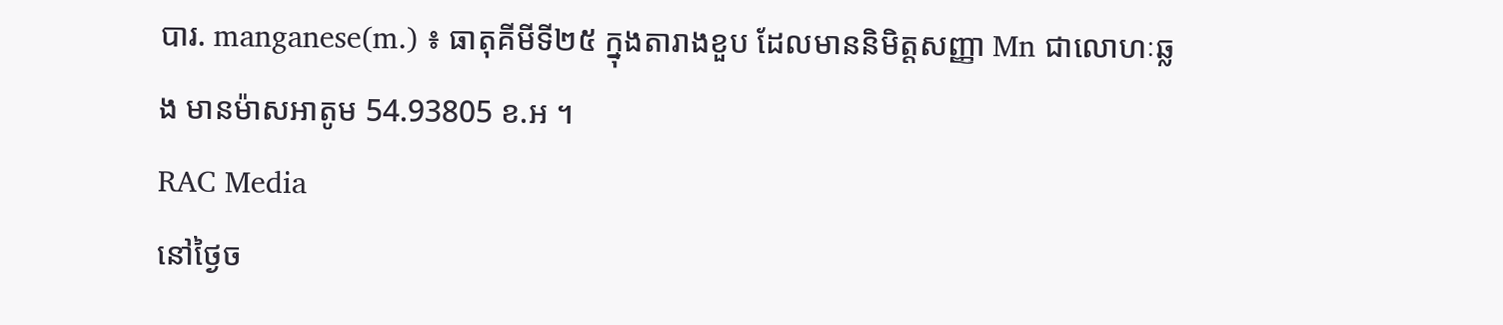បារ. manganese(m.) ៖ ធាតុគីមីទី២៥ ក្នុងតារាងខួប ដែលមាននិមិត្តសញ្ញា Mn ជាលោហៈឆ្លង មានម៉ាសអាតូម 54.93805 ខ.អ ។
RAC Media
នៅថ្ងៃច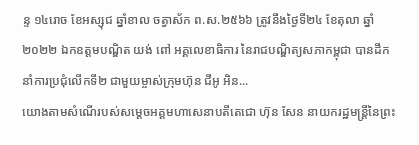ន្ទ ១៤រោច ខែអស្សុជ ឆ្នាំខាល ចត្វាស័ក ព.ស.២៥៦៦ ត្រូវនឹងថ្ងៃទី២៤ ខែតុលា ឆ្នាំ២០២២ ឯកឧត្តមបណ្ឌិត យង់ ពៅ អគ្គលេខាធិការ នៃរាជបណ្ឌិត្យសភាកម្ពុជា បានដឹកនាំការប្រជុំលើកទី២ ជាមួយម្ចាស់ក្រុមហ៊ុន ជីអូ អិន...
យោងតាមសំណើរបស់សម្ដេចអគ្គមហាសេនាបតីតេជោ ហ៊ុន សែន នាយករដ្ឋមន្ត្រីនៃព្រះ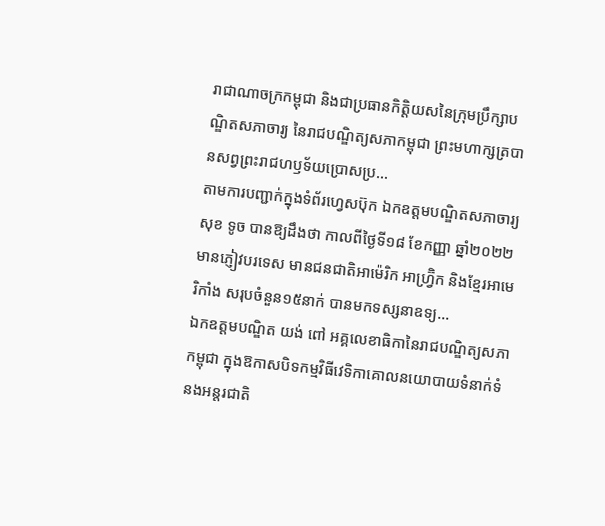រាជាណាចក្រកម្ពុជា និងជាប្រធានកិត្តិយសនៃក្រុមប្រឹក្សាបណ្ឌិតសភាចារ្យ នៃរាជបណ្ឌិត្យសភាកម្ពុជា ព្រះមហាក្សត្របានសព្វព្រះរាជហឫទ័យប្រោសប្រ...
តាមការបញ្ជាក់ក្នុងទំព័រហ្វេសប៊ុក ឯកឧត្តមបណ្ឌិតសភាចារ្យ សុខ ទូច បានឱ្យដឹងថា កាលពីថ្ងៃទី១៨ ខែកញ្ញា ឆ្នាំ២០២២ មានភ្ញៀវបរទេស មានជនជាតិអាម៉េរិក អាហ្វ្រ៊ិក និងខ្មែរអាមេរិកាំង សរុបចំនួន១៥នាក់ បានមកទស្សនាឧទ្យ...
ឯកឧត្តមបណ្ឌិត យង់ ពៅ អគ្គលេខាធិកានៃរាជបណ្ឌិត្យសភាកម្ពុជា ក្នុងឱកាសបិទកម្មវិធីវេទិកាគោលនយោបាយទំនាក់ទំនងអន្តរជាតិ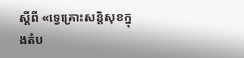ស្តីពី «ទ្វេគ្រោះសន្តិសុខក្នុងតំប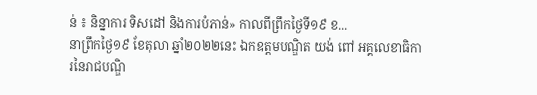ន់ ៖ និន្នាការ ទិសដៅ និងការបំភាន់» កាលពីព្រឹកថ្ងៃទី១៩ ខ...
នាព្រឹកថ្ងៃ១៩ ខែតុលា ឆ្នាំ២០២២នេះ ឯកឧត្ដមបណ្ឌិត យង់ ពៅ អគ្គលេខាធិការនៃរាជបណ្ឌិ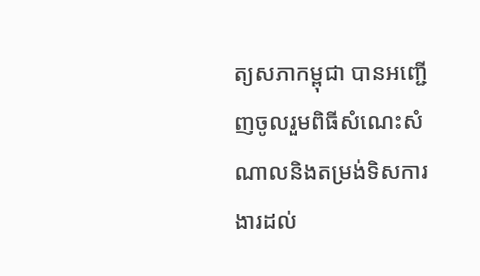ត្យសភាកម្ពុជា បានអញ្ជើញចូលរួមពិធីសំណេះសំណាលនិងតម្រង់ទិសការងារដល់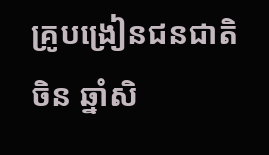គ្រូបង្រៀនជនជាតិចិន ឆ្នាំសិ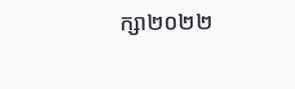ក្សា២០២២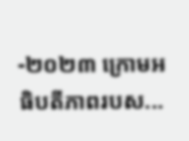-២០២៣ ក្រោមអធិបតីភាពរបស...